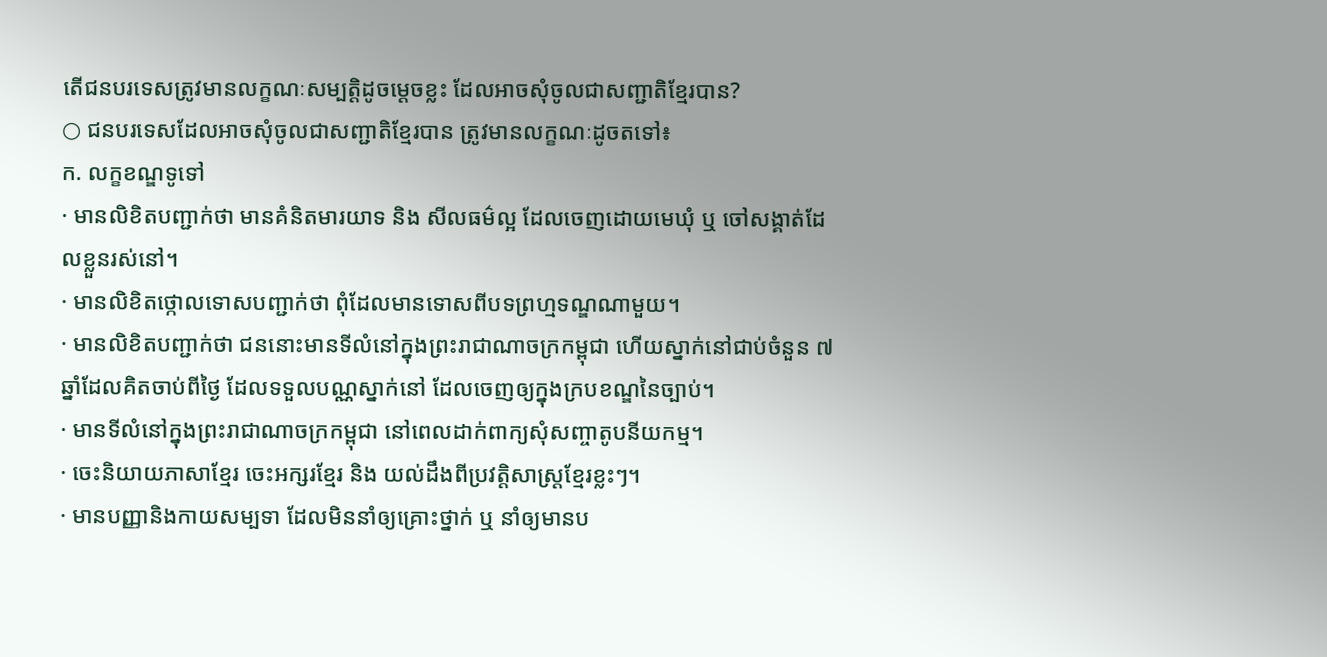តើជនបរទេសត្រូវមានលក្ខណៈសម្បត្តិដូចម្តេចខ្លះ ដែលអាចសុំចូលជាសញ្ជាតិខ្មែរបាន?
○ ជនបរទេសដែលអាចសុំចូលជាសញ្ជាតិខ្មែរបាន ត្រូវមានលក្ខណៈដូចតទៅ៖
ក. លក្ខខណ្ឌទូទៅ
· មានលិខិតបញ្ជាក់ថា មានគំនិតមារយាទ និង សីលធម៌ល្អ ដែលចេញដោយមេឃុំ ឬ ចៅសង្គាត់ដែលខ្លួនរស់នៅ។
· មានលិខិតថ្កោលទោសបញ្ជាក់ថា ពុំដែលមានទោសពីបទព្រហ្មទណ្ឌណាមួយ។
· មានលិខិតបញ្ជាក់ថា ជននោះមានទីលំនៅក្នុងព្រះរាជាណាចក្រកម្ពុជា ហើយស្នាក់នៅជាប់ចំនួន ៧ ឆ្នាំដែលគិតចាប់ពីថ្ងៃ ដែលទទួលបណ្ណស្នាក់នៅ ដែលចេញឲ្យក្នុងក្របខណ្ឌនៃច្បាប់។
· មានទីលំនៅក្នុងព្រះរាជាណាចក្រកម្ពុជា នៅពេលដាក់ពាក្យសុំសញ្ចាតូបនីយកម្ម។
· ចេះនិយាយភាសាខ្មែរ ចេះអក្សរខ្មែរ និង យល់ដឹងពីប្រវត្តិសាស្រ្តខ្មែរខ្លះៗ។
· មានបញ្ញានិងកាយសម្បទា ដែលមិននាំឲ្យគ្រោះថ្នាក់ ឬ នាំឲ្យមានប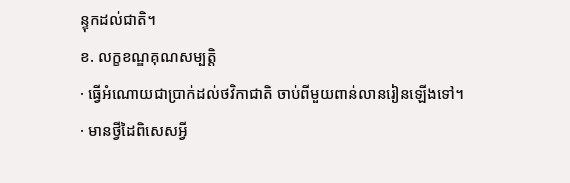ន្ទុកដល់ជាតិ។
ខ. លក្ខខណ្ឌគុណសម្បត្តិ
· ធ្វើអំណោយជាប្រាក់ដល់ថវិកាជាតិ ចាប់ពីមួយពាន់លានរៀនឡើងទៅ។
· មានថ្វីដៃពិសេសអ្វី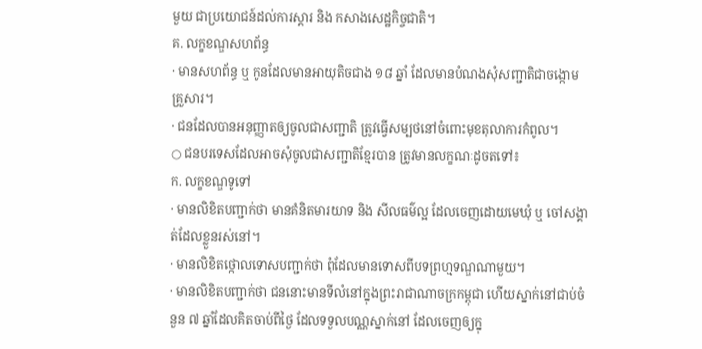មួយ ជាប្រយោជន៍ដល់ការស្តារ និង កសាងសេដ្ឋកិច្ចជាតិ។
គ. លក្ខខណ្ឌសហព័ន្ធ
· មានសហព័ន្ធ ឬ កូនដែលមានអាយុតិចជាង ១៨ ឆ្នាំ ដែលមានបំណងសុំសញ្ជាតិជាចង្កោមគ្រួសារ។
· ជនដែលបានអនុញ្ញាតឲ្យចូលជាសញ្ជាតិ ត្រូវធ្វើសម្បថនៅចំពោះមុខតុលាការកំពូល។
○ ជនបរទេសដែលអាចសុំចូលជាសញ្ជាតិខ្មែរបាន ត្រូវមានលក្ខណៈដូចតទៅ៖
ក. លក្ខខណ្ឌទូទៅ
· មានលិខិតបញ្ជាក់ថា មានគំនិតមារយាទ និង សីលធម៌ល្អ ដែលចេញដោយមេឃុំ ឬ ចៅសង្គាត់ដែលខ្លួនរស់នៅ។
· មានលិខិតថ្កោលទោសបញ្ជាក់ថា ពុំដែលមានទោសពីបទព្រហ្មទណ្ឌណាមួយ។
· មានលិខិតបញ្ជាក់ថា ជននោះមានទីលំនៅក្នុងព្រះរាជាណាចក្រកម្ពុជា ហើយស្នាក់នៅជាប់ចំនួន ៧ ឆ្នាំដែលគិតចាប់ពីថ្ងៃ ដែលទទួលបណ្ណស្នាក់នៅ ដែលចេញឲ្យក្នុ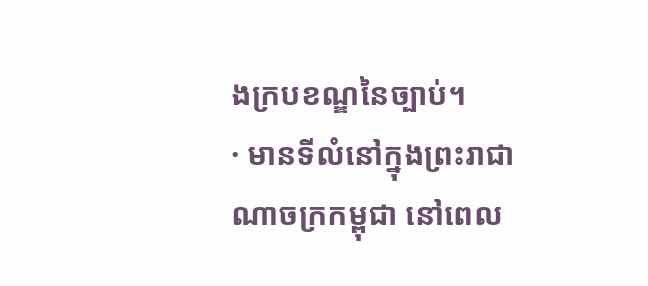ងក្របខណ្ឌនៃច្បាប់។
· មានទីលំនៅក្នុងព្រះរាជាណាចក្រកម្ពុជា នៅពេល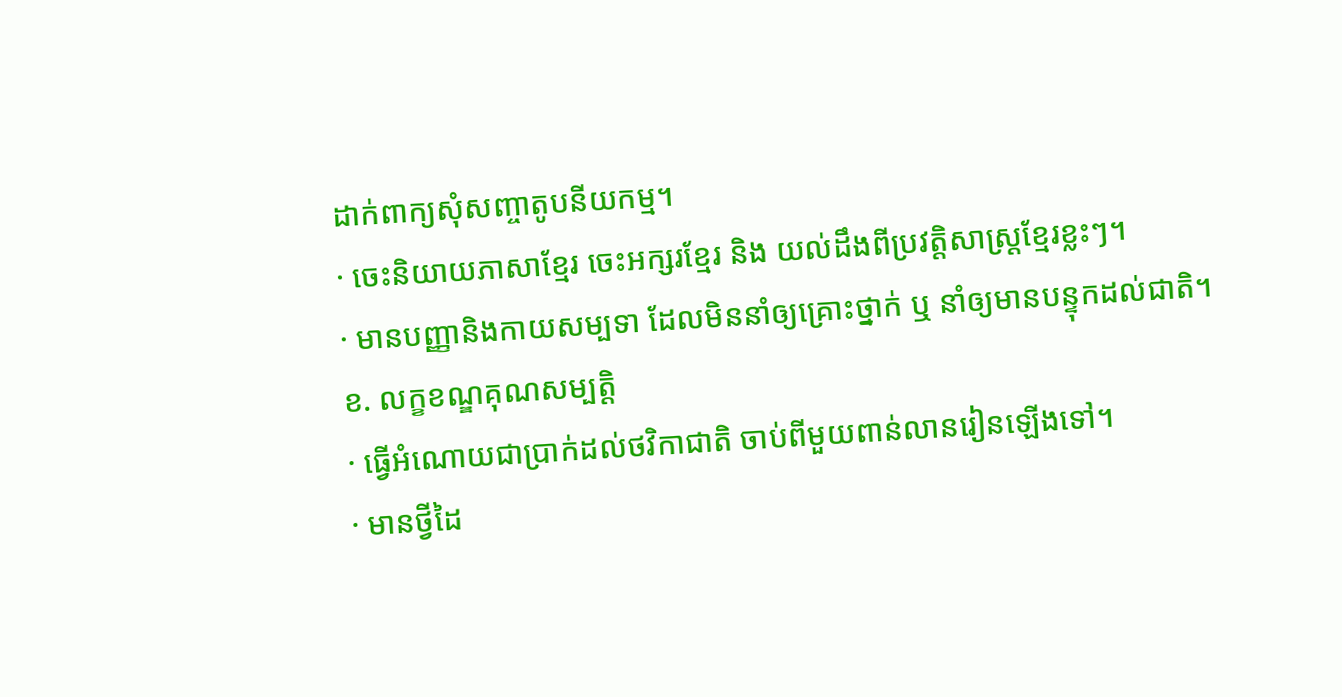ដាក់ពាក្យសុំសញ្ចាតូបនីយកម្ម។
· ចេះនិយាយភាសាខ្មែរ ចេះអក្សរខ្មែរ និង យល់ដឹងពីប្រវត្តិសាស្រ្តខ្មែរខ្លះៗ។
· មានបញ្ញានិងកាយសម្បទា ដែលមិននាំឲ្យគ្រោះថ្នាក់ ឬ នាំឲ្យមានបន្ទុកដល់ជាតិ។
ខ. លក្ខខណ្ឌគុណសម្បត្តិ
· ធ្វើអំណោយជាប្រាក់ដល់ថវិកាជាតិ ចាប់ពីមួយពាន់លានរៀនឡើងទៅ។
· មានថ្វីដៃ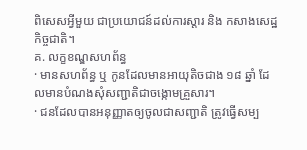ពិសេសអ្វីមួយ ជាប្រយោជន៍ដល់ការស្តារ និង កសាងសេដ្ឋកិច្ចជាតិ។
គ. លក្ខខណ្ឌសហព័ន្ធ
· មានសហព័ន្ធ ឬ កូនដែលមានអាយុតិចជាង ១៨ ឆ្នាំ ដែលមានបំណងសុំសញ្ជាតិជាចង្កោមគ្រួសារ។
· ជនដែលបានអនុញ្ញាតឲ្យចូលជាសញ្ជាតិ ត្រូវធ្វើសម្ប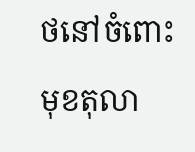ថនៅចំពោះមុខតុលា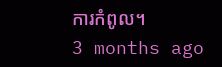ការកំពូល។
3 months ago